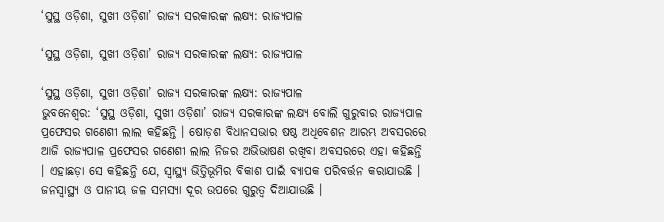‘ସୁସ୍ଥ ଓଡ଼ିଶା, ସୁଖୀ ଓଡ଼ିଶା’ ରାଜ୍ୟ ସରକାରଙ୍କ ଲକ୍ଷ୍ୟ: ରାଜ୍ୟପାଳ

‘ସୁସ୍ଥ ଓଡ଼ିଶା, ସୁଖୀ ଓଡ଼ିଶା’ ରାଜ୍ୟ ସରକାରଙ୍କ ଲକ୍ଷ୍ୟ: ରାଜ୍ୟପାଳ

‘ସୁସ୍ଥ ଓଡ଼ିଶା, ସୁଖୀ ଓଡ଼ିଶା’ ରାଜ୍ୟ ସରକାରଙ୍କ ଲକ୍ଷ୍ୟ: ରାଜ୍ୟପାଳ
ଭୁବନେଶ୍ୱର: ‘ସୁସ୍ଥ ଓଡ଼ିଶା, ସୁଖୀ ଓଡ଼ିଶା’ ରାଜ୍ୟ ସରକାରଙ୍କ ଲକ୍ଷ୍ୟ ବୋଲି ଗୁରୁବାର ରାଜ୍ୟପାଳ ପ୍ରଫେସର ଗଣେଶୀ ଲାଲ କହିଛନ୍ତି । ଷୋଡ଼ଶ ବିଧାନସଭାର ଷଷ୍ଠ ଅଧିବେଶନ ଆରମ୍ଭ ଅବସରରେ ଆଜି ରାଜ୍ୟପାଳ ପ୍ରଫେସର ଗଣେଶୀ ଲାଲ ନିଜର ଅଭିଭାଷଣ ରଖିବା ଅବସରରେ ଏହା କହିଛନ୍ତି । ଏହାଛଡ଼ା ସେ କହିଛନ୍ତି ଯେ, ସ୍ୱାସ୍ଥ୍ୟ ଭିତ୍ତିଭୂମିର ବିକାଶ ପାଇଁ ବ୍ୟାପକ ପରିବର୍ତ୍ତନ କରାଯାଉଛି । ଜନସ୍ୱାସ୍ଥ୍ୟ ଓ ପାନୀୟ ଜଳ ସମସ୍ୟା ଦୂର ଉପରେ ଗୁରୁତ୍ୱ ଦିଆଯାଉଛି ।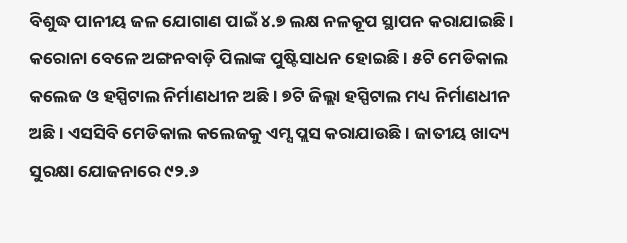ବିଶୁଦ୍ଧ ପାନୀୟ ଜଳ ଯୋଗାଣ ପାଇଁ ୪.୭ ଲକ୍ଷ ନଳକୂପ ସ୍ଥାପନ କରାଯାଇଛି । କରୋନା ବେଳେ ଅଙ୍ଗନବାଡ଼ି ପିଲାଙ୍କ ପୁଷ୍ଟିସାଧନ ହୋଇଛି । ୫ଟି ମେଡିକାଲ କଲେଜ ଓ ହସ୍ପିଟାଲ ନିର୍ମାଣଧୀନ ଅଛି । ୭ଟି ଜିଲ୍ଲା ହସ୍ପିଟାଲ ମଧ୍ୟ ନିର୍ମାଣଧୀନ ଅଛି । ଏସସିବି ମେଡିକାଲ କଲେଜକୁ ଏମ୍ସ ପ୍ଲସ କରାଯାଉଛି । ଜାତୀୟ ଖାଦ୍ୟ ସୁରକ୍ଷା ଯୋଜନାରେ ୯୨.୬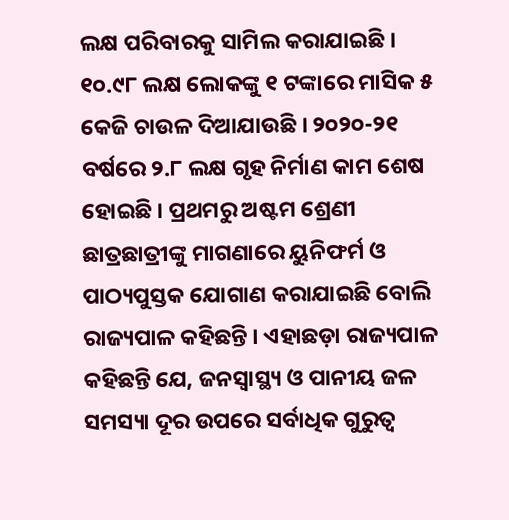ଲକ୍ଷ ପରିବାରକୁ ସାମିଲ କରାଯାଇଛି । ୧୦.୯୮ ଲକ୍ଷ ଲୋକଙ୍କୁ ୧ ଟଙ୍କାରେ ମାସିକ ୫ କେଜି ଚାଉଳ ଦିଆଯାଉଛି । ୨୦୨୦-୨୧ ବର୍ଷରେ ୨.୮ ଲକ୍ଷ ଗୃହ ନିର୍ମାଣ କାମ ଶେଷ ହୋଇଛି । ପ୍ରଥମରୁ ଅଷ୍ଟମ ଶ୍ରେଣୀ ଛାତ୍ରଛାତ୍ରୀଙ୍କୁ ମାଗଣାରେ ୟୁନିଫର୍ମ ଓ ପାଠ୍ୟପୁସ୍ତକ ଯୋଗାଣ କରାଯାଇଛି ବୋଲି ରାଜ୍ୟପାଳ କହିଛନ୍ତି । ଏହାଛଡ଼ା ରାଜ୍ୟପାଳ କହିଛନ୍ତି ଯେ, ଜନସ୍ୱାସ୍ଥ୍ୟ ଓ ପାନୀୟ ଜଳ ସମସ୍ୟା ଦୂର ଉପରେ ସର୍ବାଧିକ ଗୁରୁତ୍ୱ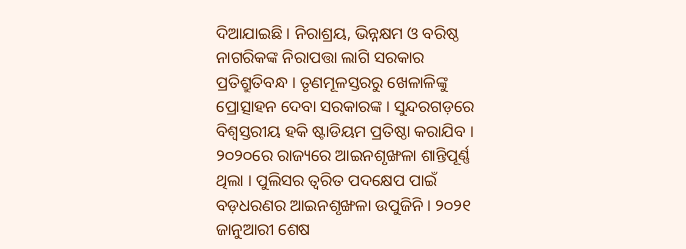ଦିଆଯାଇଛି । ନିରାଶ୍ରୟ, ଭିନ୍ନକ୍ଷମ ଓ ବରିଷ୍ଠ ନାଗରିକଙ୍କ ନିରାପତ୍ତା ଲାଗି ସରକାର ପ୍ରତିଶ୍ରୁତିବନ୍ଧ । ତୃଣମୂଳସ୍ତରରୁ ଖେଳାଳିଙ୍କୁ ପ୍ରୋତ୍ସାହନ ଦେବା ସରକାରଙ୍କ । ସୁନ୍ଦରଗଡ଼ରେ ବିଶ୍ୱସ୍ତରୀୟ ହକି ଷ୍ଟାଡିୟମ ପ୍ରତିଷ୍ଠା କରାଯିବ । ୨୦୨୦ରେ ରାଜ୍ୟରେ ଆଇନଶୃଙ୍ଖଳା ଶାନ୍ତିପୂର୍ଣ୍ଣ ଥିଲା । ପୁଲିସର ତ୍ୱରିତ ପଦକ୍ଷେପ ପାଇଁ ବଡ଼ଧରଣର ଆଇନଶୃଙ୍ଖଳା ଉପୁଜିନି । ୨୦୨୧ ଜାନୁଆରୀ ଶେଷ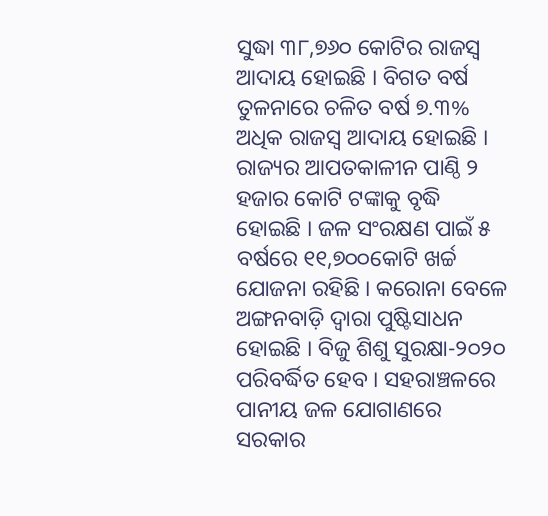ସୁଦ୍ଧା ୩୮,୭୬୦ କୋଟିର ରାଜସ୍ୱ ଆଦାୟ ହୋଇଛି । ବିଗତ ବର୍ଷ ତୁଳନାରେ ଚଳିତ ବର୍ଷ ୭.୩% ଅଧିକ ରାଜସ୍ୱ ଆଦାୟ ହୋଇଛି । ରାଜ୍ୟର ଆପତକାଳୀନ ପାଣ୍ଠି ୨ ହଜାର କୋଟି ଟଙ୍କାକୁ ବୃଦ୍ଧି ହୋଇଛି । ଜଳ ସଂରକ୍ଷଣ ପାଇଁ ୫ ବର୍ଷରେ ୧୧,୭୦୦କୋଟି ଖର୍ଚ୍ଚ ଯୋଜନା ରହିଛି । କରୋନା ବେଳେ ଅଙ୍ଗନବାଡ଼ି ଦ୍ୱାରା ପୁଷ୍ଟିସାଧନ ହୋଇଛି । ବିଜୁ ଶିଶୁ ସୁରକ୍ଷା-୨୦୨୦ ପରିବର୍ଦ୍ଧିତ ହେବ । ସହରାଞ୍ଚଳରେ ପାନୀୟ ଜଳ ଯୋଗାଣରେ ସରକାର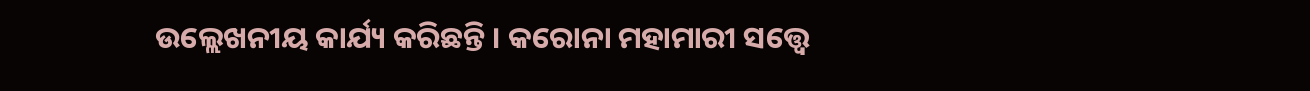ଉଲ୍ଲେଖନୀୟ କାର୍ଯ୍ୟ କରିଛନ୍ତି । କରୋନା ମହାମାରୀ ସତ୍ତ୍ୱେ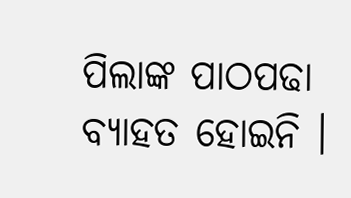ପିଲାଙ୍କ ପାଠପଢା ବ୍ୟାହତ ହୋଇନି ।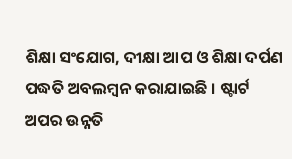ଶିକ୍ଷା ସଂଯୋଗ, ଦୀକ୍ଷା ଆପ ଓ ଶିକ୍ଷା ଦର୍ପଣ ପଦ୍ଧତି ଅବଲମ୍ବନ କରାଯାଇଛି । ଷ୍ଟାର୍ଟ ଅପର ଉନ୍ନତି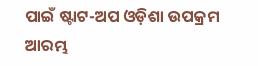ପାଇଁ ଷ୍ଟାଟ-ଅପ ଓଡ଼ିଶା ଉପକ୍ରମ ଆରମ୍ଭ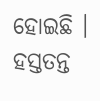ହୋଇଛି । ହସ୍ତତନ୍ତ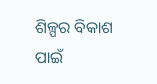ଶିଳ୍ପର ବିକାଶ ପାଇଁ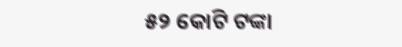୫୨ କୋଟି ଟଙ୍କା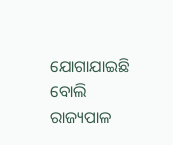ଯୋଗାଯାଇଛି ବୋଲି ରାଜ୍ୟପାଳ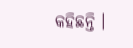କହିଛନ୍ତି ।